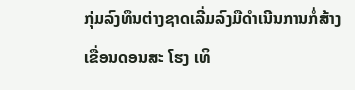ກຸ່ມລົງທຶນຕ່າງຊາດເລີ່ມລົງມືດຳເນີນການກໍ່ສ້າງເຂື່ອນດອນສະ ໂຮງ ເທິ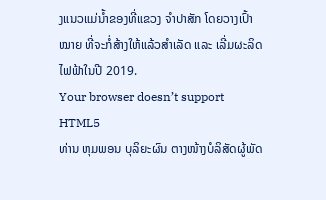ງແນວແມ່ນ້ຳຂອງທີ່ແຂວງ ຈຳປາສັກ ໂດຍວາງເປົ້າໝາຍ ທີ່ຈະກໍ່ສ້າງໃຫ້ແລ້ວສຳເລັດ ແລະ ເລີ່ມຜະລິດໄຟຟ້າໃນປີ 2019.
Your browser doesn’t support HTML5
ທ່ານ ຫຸມພອນ ບຸລິຍະຜົນ ຕາງໜ້າງບໍລິສັດຜູ້ພັດ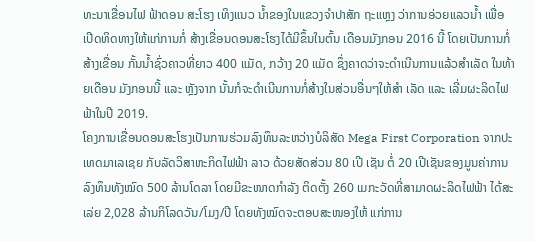ທະນາເຂື່ອນໄຟ ຟ້າດອນ ສະໂຮງ ເທິງແນວ ນ້ຳຂອງໃນແຂວງຈຳປາສັກ ຖະແຫຼງ ວ່າການອ່ວຍແລວນ້ຳ ເພື່ອເປີດທິດທາງໃຫ້ແກ່ການກໍ່ ສ້າງເຂື່ອນດອນສະໂຮງໄດ້ມີຂຶ້ນໃນຕົ້ນ ເດືອນມັງກອນ 2016 ນີ້ ໂດຍເປັນການກໍ່ສ້າງເຂື່ອນ ກັ້ນນ້ຳຊົ່ວຄາວທີ່ຍາວ 400 ແມັດ, ກວ້າງ 20 ແມັດ ຊຶ່ງຄາດວ່າຈະດຳເນີນການແລ້ວສຳເລັດ ໃນທ້າຍເດືອນ ມັງກອນນີ້ ແລະ ຫຼັງຈາກ ນັ້ນກໍຈະດຳເນີນການກໍ່ສ້າງໃນສ່ວນອື່ນໆໃຫ້ສຳ ເລັດ ແລະ ເລີ່ມຜະລິດໄຟຟ້າໃນປີ 2019.
ໂຄງການເຂື່ອນດອນສະໂຮງເປັນການຮ່ວມລົງທຶນລະຫວ່າງບໍລິສັດ Mega First Corporation ຈາກປະເທດມາເລເຊຍ ກັບລັດວິສາຫະກິດໄຟຟ້າ ລາວ ດ້ວຍສັດສ່ວນ 80 ເປີ ເຊັນ ຕໍ່ 20 ເປີເຊັນຂອງມູນຄ່າການລົງທຶນທັງໝົດ 500 ລ້ານໂດລາ ໂດຍມີຂະໜາດກຳລັງ ຕິດຕັ້ງ 260 ເມກະວັດທີ່ສາມາດຜະລິດໄຟຟ້າ ໄດ້ສະເລ່ຍ 2,028 ລ້ານກິໂລດວັນ/ໂມງ/ປີ ໂດຍທັງໝົດຈະຕອບສະໜອງໃຫ້ ແກ່ການ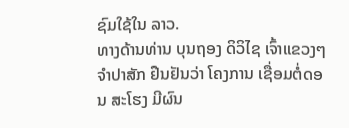ຊົມໃຊ້ໃນ ລາວ.
ທາງດ້ານທ່ານ ບຸນຖອງ ດິວິໄຊ ເຈົ້າແຂວງໆ ຈຳປາສັກ ຢືນຢັນວ່າ ໂຄງການ ເຊື່ອມຕໍ່ດອນ ສະໂຮງ ມີຜົນ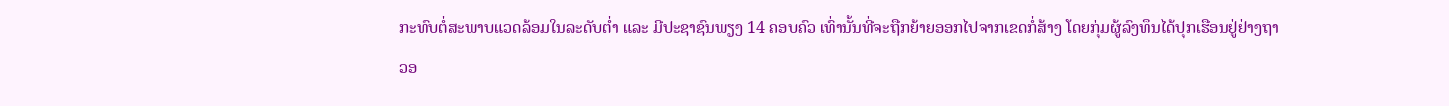ກະທົບຕໍ່ສະພາບແວດລ້ອມໃນລະດັບຕ່ຳ ແລະ ມີປະຊາຊົນພຽງ 14 ຄອບຄົວ ເທົ່ານັ້ນທີ່ຈະຖືກຍ້າຍອອກໄປຈາກເຂດກໍ່ສ້າງ ໂດຍກຸ່ມຜູ້ລົງທຶນໄດ້ປຸກເຮືອນຢູ່ຢ່າງຖາວອ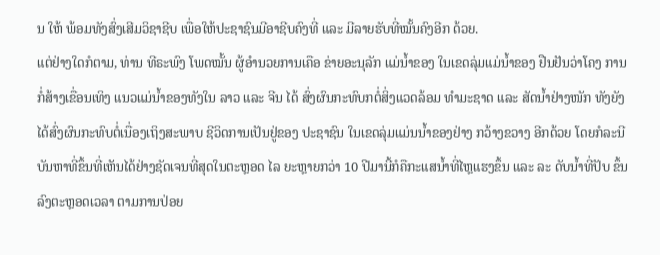ນ ໃຫ້ ພ້ອມທັງສົ່ງເສີມວິຊາຊີບ ເພື່ອໃຫ້ປະຊາຊົນມີອາຊີບຄົງທີ່ ແລະ ມີລາຍຮັບທີ່ໝັ້ນຄົງອີກ ດ້ວຍ.
ແຕ່ຢ່າງໃດກໍຕາມ, ທ່ານ ທີຣະພົງ ໂພດໝັ້ນ ຜູ້ອຳນວຍການເຄືອ ຂ່າຍອະນຸລັກ ແມ່ນ້ຳຂອງ ໃນເຂດລຸ່ມແມ່ນ້ຳຂອງ ຢືນຢັນວ່າໂຄງ ການກໍ່ສ້າງເຂື່ອນເທິງ ແນວແມ່ນ້ຳຂອງທັງໃນ ລາວ ແລະ ຈີນ ໄດ້ ສົ່ງຜົນກະທົບກຕໍ່ສິ່ງແວດລ້ອມ ທຳມະຊາດ ແລະ ສັດນ້ຳຢ່າງໜັກ ທັງຍັງໄດ້ສົ່ງຜົນກະທົບຕໍ່ເນື່ອງເຖິງສະພາບ ຊີວິດການເປັນຢູ່ຂອງ ປະຊາຊົນ ໃນເຂດລຸ່ມແມ່ນນ້ຳຂອງຢ່າງ ກວ້າງຂວາງ ອີກດ້ວຍ ໂດຍກໍລະນີບັນຫາທີ່ຂຶ້ນທີ່ເຫັນໄດ້ຢ່າງຊັດເຈນທີ່ສຸດໃນຕະຫຼອດ ໄລ ຍະຫຼາຍກວ່າ 10 ປີມານີ້ກໍຄືກະແສນ້ຳທີ່ໄຫຼແຮງຂຶ້ນ ແລະ ລະ ດັບນ້ຳທີ່ປັບ ຂຶ້ນລົງຕະຫຼອດເວລາ ຕາມການປ່ອຍ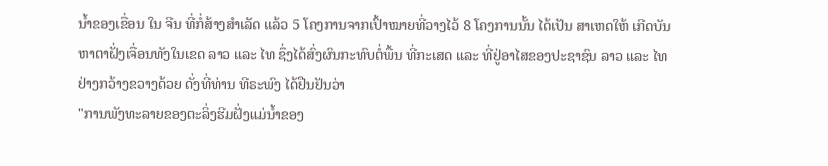ນ້ຳຂອງເຂື່ອນ ໃນ ຈີນ ທີ່ກໍ່ສ້າງສຳເລັດ ແລ້ວ 5 ໂຄງການຈາກເປົ້າໝາຍທີ່ວາງໄວ້ 8 ໂຄງການນັ້ນ ໄດ້ເປັນ ສາເຫດໃຫ້ ເກີດບັນຫາຕາຝັ່ງເຈື່ອນທັງໃນເຂດ ລາວ ແລະ ໄທ ຊຶ່ງໄດ້ສົ່ງຜົນກະທົບຕໍ່ພື້ນ ທີ່ກະເສດ ແລະ ທີ່ຢູ່ອາໄສຂອງປະຊາຊົນ ລາວ ແລະ ໄທ ຢ່າງກວ້າງຂວາງດ້ວຍ ດັ່ງທີ່ທ່ານ ທີຣະພົງ ໄດ້ຢືນຢັນວ່າ
"ການພັງທະລາຍຂອງຕະລິ່ງຮີມຝັ່ງແມ່ນ້ຳຂອງ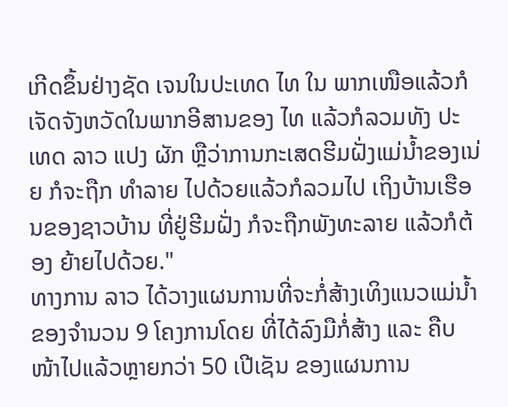ເກີດຂຶ້ນຢ່າງຊັດ ເຈນໃນປະເທດ ໄທ ໃນ ພາກເໜືອແລ້ວກໍເຈັດຈັງຫວັດໃນພາກອີສານຂອງ ໄທ ແລ້ວກໍລວມທັງ ປະເທດ ລາວ ແປງ ຜັກ ຫຼືວ່າການກະເສດຮີມຝັ່ງແມ່ນ້ຳຂອງເນ່ຍ ກໍຈະຖືກ ທຳລາຍ ໄປດ້ວຍແລ້ວກໍລວມໄປ ເຖິງບ້ານເຮືອນຂອງຊາວບ້ານ ທີ່ຢູ່ຮີມຝັ່ງ ກໍຈະຖືກພັງທະລາຍ ແລ້ວກໍຕ້ອງ ຍ້າຍໄປດ້ວຍ."
ທາງການ ລາວ ໄດ້ວາງແຜນການທີ່ຈະກໍ່ສ້າງເທິງແນວແມ່ນ້ຳຂອງຈຳນວນ 9 ໂຄງການໂດຍ ທີ່ໄດ້ລົງມືກໍ່ສ້າງ ແລະ ຄືບໜ້າໄປແລ້ວຫຼາຍກວ່າ 50 ເປີເຊັນ ຂອງແຜນການ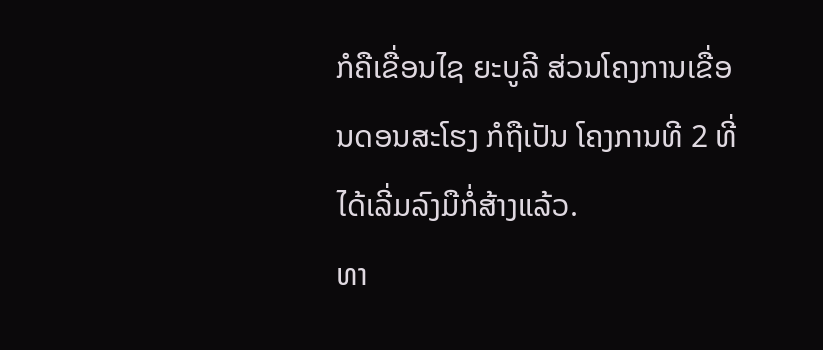ກໍຄືເຂື່ອນໄຊ ຍະບູລີ ສ່ວນໂຄງການເຂື່ອນດອນສະໂຮງ ກໍຖືເປັນ ໂຄງການທີ 2 ທີ່ໄດ້ເລີ່ມລົງມືກໍ່ສ້າງແລ້ວ.
ທາ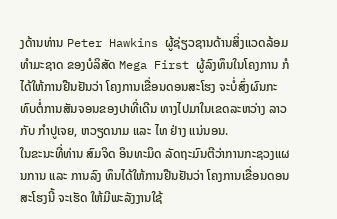ງດ້ານທ່ານ Peter Hawkins ຜູ້ຊ່ຽວຊານດ້ານສິ່ງແວດລ້ອມທຳມະຊາດ ຂອງບໍລິສັດ Mega First ຜູ້ລົງທຶນໃນໂຄງການ ກໍໄດ້ໃຫ້ການຢືນຢັນວ່າ ໂຄງການເຂື່ອນດອນສະໂຮງ ຈະບໍ່ສົ່ງຜົນກະທົບຕໍ່ການສັນຈອນຂອງປາທີ່ເດີນ ທາງໄປມາໃນເຂດລະຫວ່າງ ລາວ ກັບ ກຳປູເຈຍ, ຫວຽດນາມ ແລະ ໄທ ຢ່າງ ແນ່ນອນ.
ໃນຂະນະທີ່ທ່ານ ສົມຈິດ ອິນທະມິດ ລັດຖະມົນຕີວ່າການກະຊວງແຜນການ ແລະ ການລົງ ທຶນໄດ້ໃຫ້ການຢືນຢັນວ່າ ໂຄງການເຂື່ອນດອນສະໂຮງນີ້ ຈະເຮັດ ໃຫ້ມີພະລັງງານໃຊ້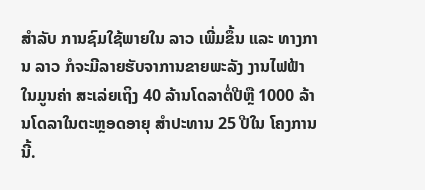ສຳລັບ ການຊົມໃຊ້ພາຍໃນ ລາວ ເພີ່ມຂຶ້ນ ແລະ ທາງການ ລາວ ກໍຈະມີລາຍຮັບຈາການຂາຍພະລັງ ງານໄຟຟ້າ ໃນມູນຄ່າ ສະເລ່ຍເຖິງ 40 ລ້ານໂດລາຕໍ່ປີຫຼື 1000 ລ້ານໂດລາໃນຕະຫຼອດອາຍຸ ສຳປະທານ 25 ປີໃນ ໂຄງການນີ້.